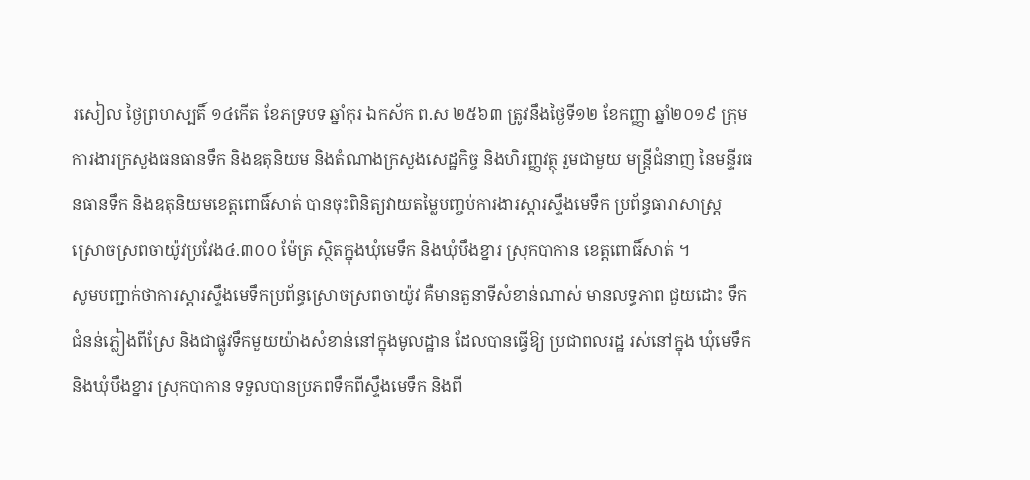រសៀល ថ្ងៃព្រហស្បតិ៍ ១៤កើត ខែភទ្របទ ឆ្នាំកុរ ឯកស័ក ព.ស ២៥៦៣ ត្រូវនឹងថ្ងៃទី១២ ខែកញ្ញា ឆ្នាំ២០១៩ ក្រុមការងារក្រសួងធនធានទឹក និងឧតុនិយម និងតំណាងក្រសួងសេដ្ឋកិច្ច និងហិរញ្ញវត្ថុ រួមជាមួយ មន្ត្រីជំនាញ នៃមន្ទីរធនធានទឹក និងឧតុនិយមខេត្តពោធិ៍សាត់ បានចុះពិនិត្យវាយតម្លៃបញ្ចប់ការងារស្តារស្ទឹងមេទឹក ប្រព័ន្ធធារាសាស្ត្រ ស្រោចស្រពចាយ៉ូវប្រវែង៤.៣០០ ម៉ែត្រ ស្ថិតក្នុងឃុំមេទឹក និងឃុំបឹងខ្នារ ស្រុកបាកាន ខេត្តពោធិ៍សាត់ ។
សូមបញ្ជាក់ថាការស្តារស្ទឹងមេទឹកប្រព័ន្ធស្រោចស្រពចាយ៉ូវ គឺមានតួនាទីសំខាន់ណាស់ មានលទ្ធភាព ជួយដោះ ទឹកជំនន់ភ្លៀងពីស្រែ និងជាផ្លូវទឹកមួយយ៉ាងសំខាន់នៅក្នុងមូលដ្ឋាន ដែលបានធ្វើឱ្យ ប្រជាពលរដ្ឋ រស់នៅក្នុង ឃុំមេទឹក និងឃុំបឹងខ្នារ ស្រុកបាកាន ទទួលបានប្រភពទឹកពីស្ទឹងមេទឹក និងពី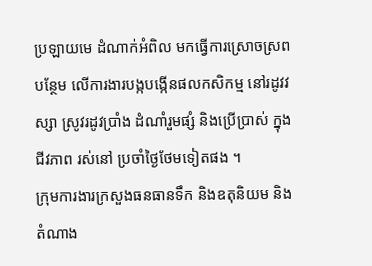ប្រឡាយមេ ដំណាក់អំពិល មកធ្វើការស្រោចស្រពបន្ថែម លើការងារបង្កបង្កើនផលកសិកម្ម នៅរដូវវស្សា ស្រូវរដូវប្រាំង ដំណាំរួមផ្សំ និងប្រើប្រាស់ ក្នុងជីវភាព រស់នៅ ប្រចាំថ្ងៃថែមទៀតផង ។
ក្រុមការងារក្រសួងធនធានទឹក និងឧតុនិយម និងតំណាង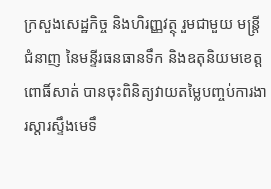ក្រសួងសេដ្ឋកិច្ច និងហិរញ្ញវត្ថុ រួមជាមួយ មន្ត្រីជំនាញ នៃមន្ទីរធនធានទឹក និងឧតុនិយមខេត្តពោធិ៍សាត់ បានចុះពិនិត្យវាយតម្លៃបញ្ចប់ការងារស្តារស្ទឹងមេទឹ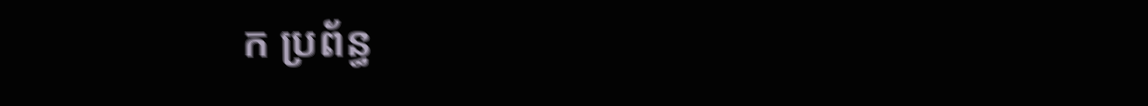ក ប្រព័ន្ធ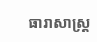ធារាសាស្ត្រ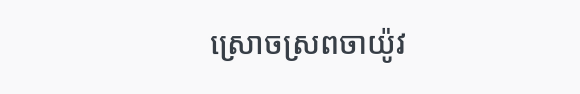ស្រោចស្រពចាយ៉ូវ